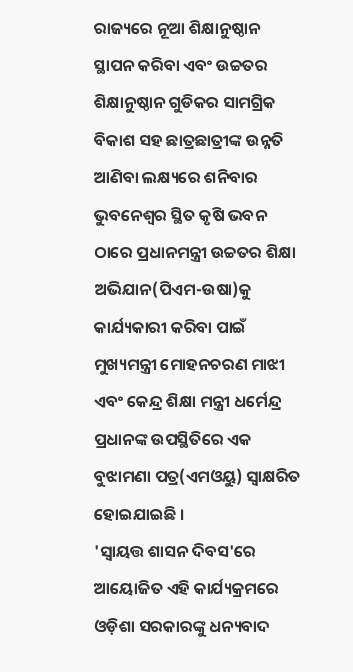ରାଜ୍ୟରେ ନୂଆ ଶିକ୍ଷାନୁଷ୍ଠାନ ସ୍ଥାପନ କରିବା ଏବଂ ଉଚ୍ଚତର ଶିକ୍ଷାନୁଷ୍ଠାନ ଗୁଡିକର ସାମଗ୍ରିକ ବିକାଶ ସହ ଛାତ୍ରଛାତ୍ରୀଙ୍କ ଉନ୍ନତି ଆଣିବା ଲକ୍ଷ୍ୟରେ ଶନିବାର ଭୁବନେଶ୍ୱର ସ୍ଥିତ କୃଷି ଭବନ ଠାରେ ପ୍ରଧାନମନ୍ତ୍ରୀ ଉଚ୍ଚତର ଶିକ୍ଷା ଅଭିଯାନ(ପିଏମ-ଉଷା)କୁ କାର୍ଯ୍ୟକାରୀ କରିବା ପାଇଁ ମୁଖ୍ୟମନ୍ତ୍ରୀ ମୋହନଚରଣ ମାଝୀ ଏବଂ କେନ୍ଦ୍ର ଶିକ୍ଷା ମନ୍ତ୍ରୀ ଧର୍ମେନ୍ଦ୍ର ପ୍ରଧାନଙ୍କ ଉପସ୍ଥିତିରେ ଏକ ବୁଝାମଣା ପତ୍ର(ଏମଓୟୁ) ସ୍ୱାକ୍ଷରିତ ହୋଇଯାଇଛି ।
'ସ୍ୱାୟତ୍ତ ଶାସନ ଦିବସ'ରେ ଆୟୋଜିତ ଏହି କାର୍ଯ୍ୟକ୍ରମରେ ଓଡ଼ିଶା ସରକାରଙ୍କୁ ଧନ୍ୟବାଦ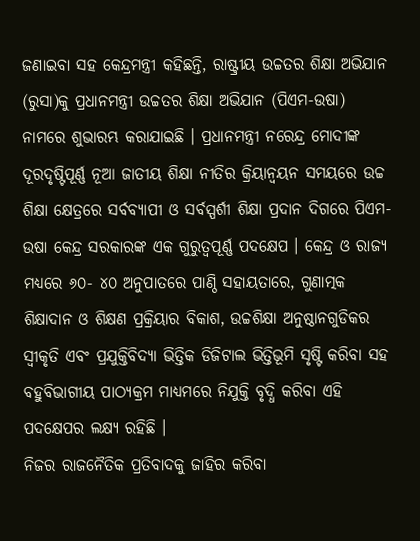ଜଣାଇବା ସହ କେନ୍ଦ୍ରମନ୍ତ୍ରୀ କହିଛନ୍ତି, ରାଷ୍ଟ୍ରୀୟ ଉଚ୍ଚତର ଶିକ୍ଷା ଅଭିଯାନ (ରୁସା)କୁ ପ୍ରଧାନମନ୍ତ୍ରୀ ଉଚ୍ଚତର ଶିକ୍ଷା ଅଭିଯାନ (ପିଏମ-ଉଷା) ନାମରେ ଶୁଭାରମ୍ଭ କରାଯାଇଛି । ପ୍ରଧାନମନ୍ତ୍ରୀ ନରେନ୍ଦ୍ର ମୋଦୀଙ୍କ ଦୂରଦୃଷ୍ଟିପୂର୍ଣ୍ଣ ନୂଆ ଜାତୀୟ ଶିକ୍ଷା ନୀତିର କ୍ରିୟାନ୍ୱୟନ ସମୟରେ ଉଚ୍ଚ ଶିକ୍ଷା କ୍ଷେତ୍ରରେ ସର୍ବବ୍ୟାପୀ ଓ ସର୍ବସ୍ପର୍ଶୀ ଶିକ୍ଷା ପ୍ରଦାନ ଦିଗରେ ପିଏମ-ଉଷା କେନ୍ଦ୍ର ସରକାରଙ୍କ ଏକ ଗୁରୁତ୍ୱପୂର୍ଣ୍ଣ ପଦକ୍ଷେପ । କେନ୍ଦ୍ର ଓ ରାଜ୍ୟ ମଧ୍ୟରେ ୬୦- ୪୦ ଅନୁପାତରେ ପାଣ୍ଠି ସହାୟତାରେ, ଗୁଣାତ୍ମକ ଶିକ୍ଷାଦାନ ଓ ଶିକ୍ଷଣ ପ୍ରକ୍ରିୟାର ବିକାଶ, ଉଚ୍ଚଶିକ୍ଷା ଅନୁଷ୍ଠାନଗୁଡିକର ସ୍ୱୀକୃତି ଏବଂ ପ୍ରଯୁକ୍ତିବିଦ୍ୟା ଭିତ୍ତିକ ଡିଜିଟାଲ ଭିତ୍ତିଭୂମି ସୃଷ୍ଟି କରିବା ସହ ବହୁବିଭାଗୀୟ ପାଠ୍ୟକ୍ରମ ମାଧ୍ୟମରେ ନିଯୁକ୍ତି ବୃଦ୍ଧି କରିବା ଏହି ପଦକ୍ଷେପର ଲକ୍ଷ୍ୟ ରହିଛି ।
ନିଜର ରାଜନୈତିକ ପ୍ରତିବାଦକୁ ଜାହିର କରିବା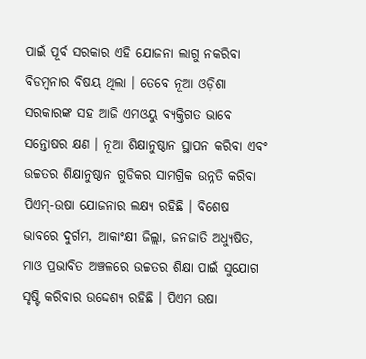ପାଇଁ ପୂର୍ବ ସରକାର ଏହି ଯୋଜନା ଲାଗୁ ନକରିବା ବିଡମ୍ବନାର ବିଷୟ ଥିଲା । ତେବେ ନୂଆ ଓଡ଼ିଶା ସରକାରଙ୍କ ସହ ଆଜି ଏମଓୟୁ ବ୍ୟକ୍ତିଗତ ଭାବେ ସନ୍ତୋଷର କ୍ଷଣ । ନୂଆ ଶିକ୍ଷାନୁଷ୍ଠାନ ସ୍ଥାପନ କରିବା ଏବଂ ଉଚ୍ଚତର ଶିକ୍ଷାନୁଷ୍ଠାନ ଗୁଡିକର ସାମଗ୍ରିକ ଉନ୍ନତି କରିବା ପିଏମ୍-ଉଷା ଯୋଜନାର ଲକ୍ଷ୍ୟ ରହିଛି । ବିଶେଷ ଭାବରେ ଦୁର୍ଗମ, ଆକାଂକ୍ଷୀ ଜିଲ୍ଲା, ଜନଜାତି ଅଧ୍ୟୁଷିତ, ମାଓ ପ୍ରଭାବିତ ଅଞ୍ଚଳରେ ଉଚ୍ଚତର ଶିକ୍ଷା ପାଇଁ ସୁଯୋଗ ସୃଷ୍ଟି କରିବାର ଉଦ୍ଦେଶ୍ୟ ରହିଛି । ପିଏମ ଉଷା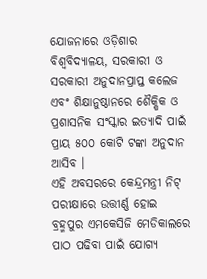ଯୋଜନାରେ ଓଡ଼ିଶାର ବିଶ୍ୱବିଦ୍ୟାଳୟ, ସରକାରୀ ଓ ସରକାରୀ ଅନୁଦାନପ୍ରାପ୍ତ କଲେଜ ଏବଂ ଶିକ୍ଷାନୁଷ୍ଠାନରେ ଶୈକ୍ଷିକ ଓ ପ୍ରଶାସନିକ ସଂସ୍କାର ଇତ୍ୟାଦି ପାଇଁ ପ୍ରାୟ ୫୦୦ କୋଟି ଟଙ୍କା ଅନୁଦାନ ଆସିବ ।
ଏହି ଅବସରରେ କେନ୍ଦ୍ରମନ୍ତ୍ରୀ ନିଟ୍ ପରୀକ୍ଷାରେ ଉତ୍ତୀର୍ଣ୍ଣ ହୋଇ ବ୍ରହ୍ମପୁର ଏମକେସିଜି ମେଡିକାଲରେ ପାଠ ପଢିବା ପାଇଁ ଯୋଗ୍ୟ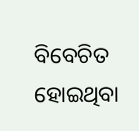ବିବେଚିତ ହୋଇଥିବା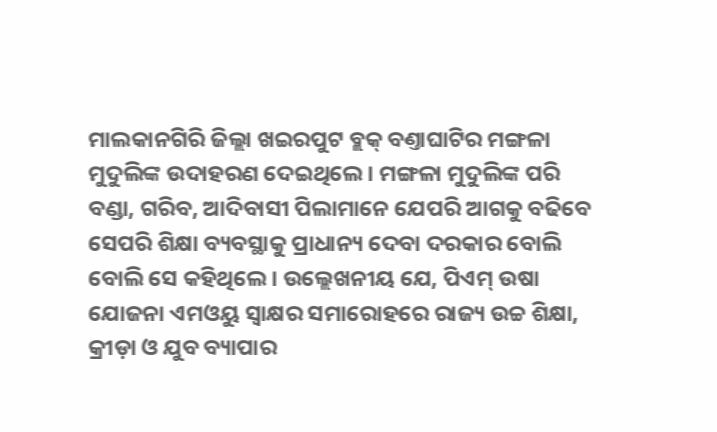ମାଲକାନଗିରି ଜିଲ୍ଲା ଖଇରପୁଟ ବ୍ଲକ୍ ବଣ୍ତାଘାଟିର ମଙ୍ଗଳା ମୁଦୁଲିଙ୍କ ଉଦାହରଣ ଦେଇଥିଲେ । ମଙ୍ଗଳା ମୁଦୁଲିଙ୍କ ପରି ବଣ୍ଡା, ଗରିବ, ଆଦିବାସୀ ପିଲାମାନେ ଯେପରି ଆଗକୁ ବଢିବେ ସେପରି ଶିକ୍ଷା ବ୍ୟବସ୍ଥାକୁ ପ୍ରାଧାନ୍ୟ ଦେବା ଦରକାର ବୋଲି ବୋଲି ସେ କହିଥିଲେ । ଉଲ୍ଲେଖନୀୟ ଯେ, ପିଏମ୍ ଉଷା ଯୋଜନା ଏମଓୟୁ ସ୍ୱାକ୍ଷର ସମାରୋହରେ ରାଜ୍ୟ ଉଚ୍ଚ ଶିକ୍ଷା, କ୍ରୀଡ଼ା ଓ ଯୁବ ବ୍ୟାପାର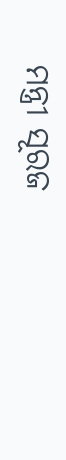ମନ୍ତ୍ରୀ ସୂରଜ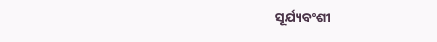ସୂର୍ଯ୍ୟବଂଶୀ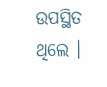ଉପସ୍ଥିତ ଥିଲେ ।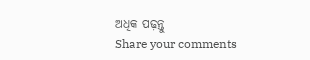ଅଧିକ ପଢ଼ନ୍ତୁ
Share your comments